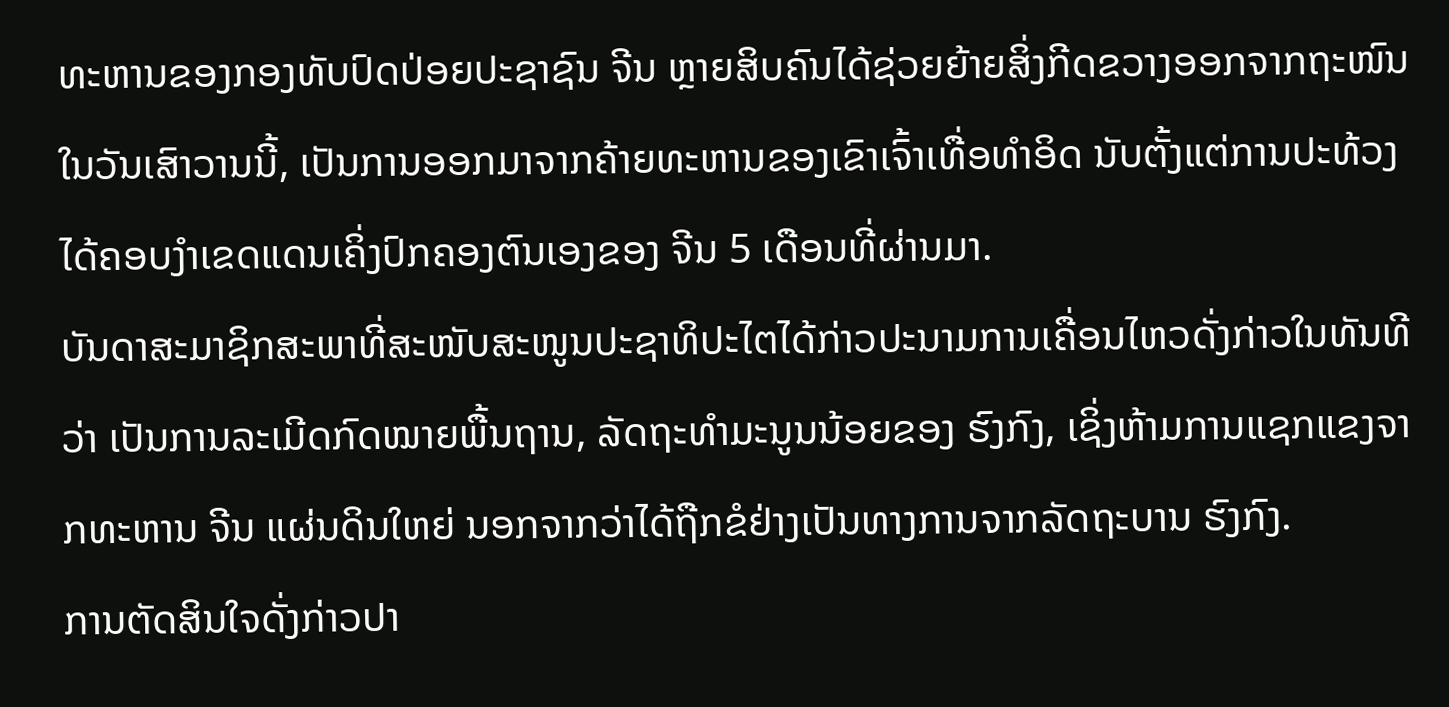ທະຫານຂອງກອງທັບປົດປ່ອຍປະຊາຊົນ ຈີນ ຫຼາຍສິບຄົນໄດ້ຊ່ວຍຍ້າຍສິ່ງກີດຂວາງອອກຈາກຖະໜົນໃນວັນເສົາວານນີ້, ເປັນການອອກມາຈາກຄ້າຍທະຫານຂອງເຂົາເຈົ້າເທື່ອທຳອິດ ນັບຕັ້ງແຕ່ການປະທ້ວງໄດ້ຄອບງຳເຂດແດນເຄິ່ງປົກຄອງຕົນເອງຂອງ ຈີນ 5 ເດືອນທີ່ຜ່ານມາ.
ບັນດາສະມາຊິກສະພາທີ່ສະໜັບສະໜູນປະຊາທິປະໄຕໄດ້ກ່າວປະນາມການເຄື່ອນໄຫວດັ່ງກ່າວໃນທັນທີວ່າ ເປັນການລະເມີດກົດໝາຍພື້ນຖານ, ລັດຖະທຳມະນູນນ້ອຍຂອງ ຮົງກົງ, ເຊິ່ງຫ້າມການແຊກແຂງຈາກທະຫານ ຈີນ ແຜ່ນດິນໃຫຍ່ ນອກຈາກວ່າໄດ້ຖືກຂໍຢ່າງເປັນທາງການຈາກລັດຖະບານ ຮົງກົງ.
ການຕັດສິນໃຈດັ່ງກ່າວປາ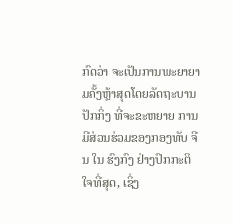ກົດວ່າ ຈະເປັນການພະຍາຍາມຄັ້ງຫຼ້າສຸດໂດຍລັດຖະບານ ປັກກິ່ງ ທີ່ຈະຂະຫຍາຍ ການມີສ່ວນຮ່ວມຂອງກອງທັບ ຈີນ ໃນ ຮົງກົງ ຢ່າງປົກກະຕິໃຈທີ່ສຸດ, ເຊິ່ງ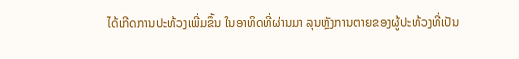ໄດ້ເກີດການປະທ້ວງເພີ່ມຂຶ້ນ ໃນອາທິດທີ່ຜ່ານມາ ລຸນຫຼັງການຕາຍຂອງຜູ້ປະທ້ວງທີ່ເປັນ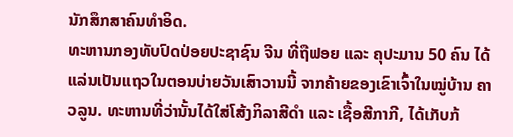ນັກສຶກສາຄົນທຳອິດ.
ທະຫານກອງທັບປົດປ່ອຍປະຊາຊົນ ຈີນ ທີ່ຖືຟອຍ ແລະ ຄຸປະມານ 50 ຄົນ ໄດ້ແລ່ນເປັນແຖວໃນຕອນບ່າຍວັນເສົາວານນີ້ ຈາກຄ້າຍຂອງເຂົາເຈົ້າໃນໝູ່ບ້ານ ຄາວລູນ. ທະຫານທີ່ວ່ານັ້ນໄດ້ໃສ່ໂສ້ງກິລາສີດຳ ແລະ ເຊື້ອສີກາກີ, ໄດ້ເກັບກ້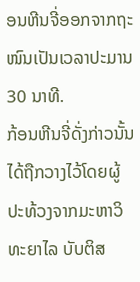ອນຫີນຈີ່ອອກຈາກຖະໜົນເປັນເວລາປະມານ 30 ນາທີ.
ກ້ອນຫີນຈີ່ດັ່ງກ່າວນັ້ນໄດ້ຖືກວາງໄວ້ໂດຍຜູ້ປະທ້ວງຈາກມະຫາວິທະຍາໄລ ບັບຕິສ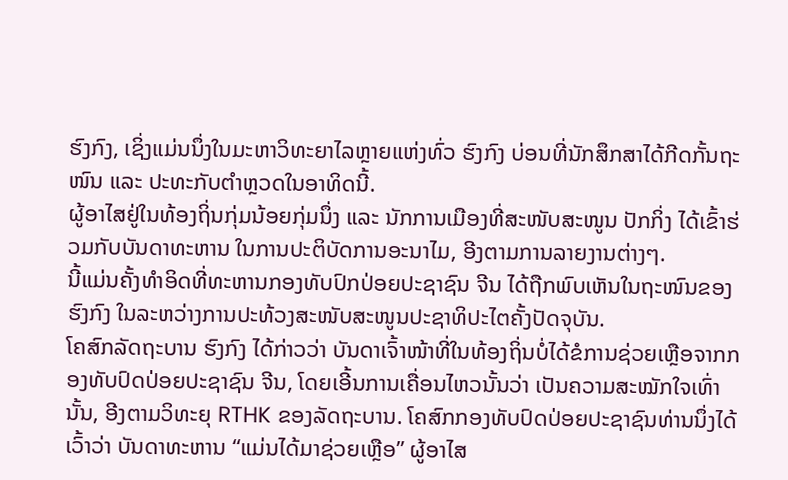ຮົງກົງ, ເຊິ່ງແມ່ນນຶ່ງໃນມະຫາວິທະຍາໄລຫຼາຍແຫ່ງທົ່ວ ຮົງກົງ ບ່ອນທີ່ນັກສຶກສາໄດ້ກີດກັ້ນຖະໜົນ ແລະ ປະທະກັບຕຳຫຼວດໃນອາທິດນີ້.
ຜູ້ອາໄສຢູ່ໃນທ້ອງຖິ່ນກຸ່ມນ້ອຍກຸ່ມນຶ່ງ ແລະ ນັກການເມືອງທີ່ສະໜັບສະໜູນ ປັກກິ່ງ ໄດ້ເຂົ້າຮ່ວມກັບບັນດາທະຫານ ໃນການປະຕິບັດການອະນາໄມ, ອີງຕາມການລາຍງານຕ່າງໆ.
ນີ້ແມ່ນຄັ້ງທຳອິດທີ່ທະຫານກອງທັບປົກປ່ອຍປະຊາຊົນ ຈີນ ໄດ້ຖືກພົບເຫັນໃນຖະໜົນຂອງ ຮົງກົງ ໃນລະຫວ່າງການປະທ້ວງສະໜັບສະໜູນປະຊາທິປະໄຕຄັ້ງປັດຈຸບັນ.
ໂຄສົກລັດຖະບານ ຮົງກົງ ໄດ້ກ່າວວ່າ ບັນດາເຈົ້າໜ້າທີ່ໃນທ້ອງຖິ່ນບໍ່ໄດ້ຂໍການຊ່ວຍເຫຼືອຈາກກອງທັບປົດປ່ອຍປະຊາຊົນ ຈີນ, ໂດຍເອີ້ນການເຄື່ອນໄຫວນັ້ນວ່າ ເປັນຄວາມສະໝັກໃຈເທົ່ານັ້ນ, ອີງຕາມວິທະຍຸ RTHK ຂອງລັດຖະບານ. ໂຄສົກກອງທັບປົດປ່ອຍປະຊາຊົນທ່ານນຶ່ງໄດ້ເວົ້າວ່າ ບັນດາທະຫານ “ແມ່ນໄດ້ມາຊ່ວຍເຫຼືອ” ຜູ້ອາໄສ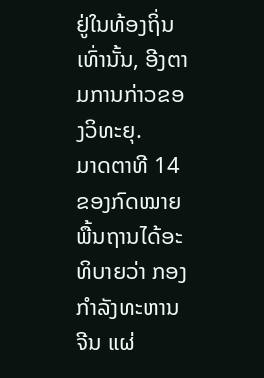ຢູ່ໃນທ້ອງຖິ່ນເທົ່ານັ້ນ, ອີງຕາມການກ່າວຂອງວິທະຍຸ.
ມາດຕາທີ 14 ຂອງກົດໝາຍພື້ນຖານໄດ້ອະທິບາຍວ່າ ກອງກຳລັງທະຫານ ຈີນ ແຜ່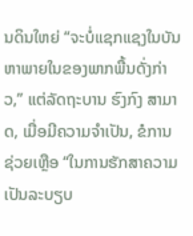ນດິນໃຫຍ່ “ຈະບໍ່ແຊກແຊງໃນບັນຫາພາຍໃນຂອງພາກພື້ນດັ່ງກ່າວ,” ແຕ່ລັດຖະບານ ຮົງກົງ ສາມາດ, ເມື່ອມີຄວາມຈຳເປັນ, ຂໍການຊ່ວຍເຫຼືອ “ໃນການຮັກສາຄວາມເປັນລະບຽບ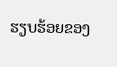ຮຽບຮ້ອຍຂອງ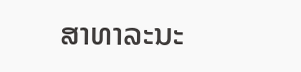ສາທາລະນະ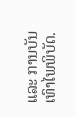ແລະ ການບັນເທົາໄພພິບັດ.